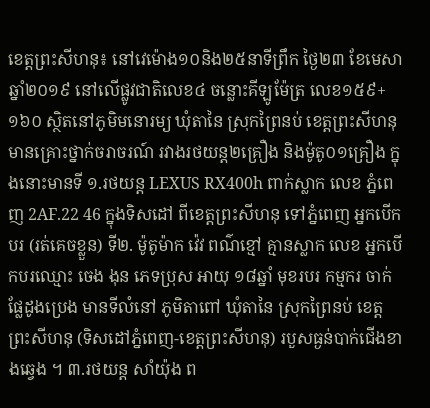ខេត្តព្រះសីហនុ៖ នៅវេម៉ោង១០និង២៥នាទីព្រឹក ថ្ងៃ២៣ ខែមេសា ឆ្នាំ២០១៩ នៅលើផ្លូវជាតិលេខ៤ ចន្លោះគីឡូម៉ែត្រ លេខ១៥៩+១៦០ ស្ថិតនៅភូមិមនោរម្យ ឃុំតានៃ ស្រុកព្រៃនប់ ខេត្តព្រះសីហនុ មានគ្រោះថ្នាក់ចរាចរណ៍ រវាងរថយន្ត២គ្រឿង និងម៉ូតូ០១គ្រឿង ក្នុងនោះមានទី ១.រថយន្ត LEXUS RX400h ពាក់ស្លាក លេខ ភ្នំពេញ 2AF.22 46 ក្នុងទិសដៅ ពីខេត្តព្រះសីហនុ ទៅភ្នំពេញ អ្នកបើកបរ (រត់គេចខ្លួន) ទី២. ម៉ូតូម៉ាក វ៉េវ ពណ៌ខ្មៅ គ្មានស្លាក លេខ អ្នកបើកបរឈ្មោះ ចេង ងុន ភេទប្រុស អាយុ ១៨ឆ្នាំ មុខរបរ កម្មករ ចាក់ផ្លែដូងប្រេង មានទីលំនៅ ភូមិតាពៅ ឃុំតានៃ ស្រុកព្រៃនប់ ខេត្តព្រះសីហនុ (ទិសដៅភ្នំពេញ-ខេត្តព្រះសីហនុ) របួសធ្ងន់បាក់ជើងខាងឆ្វេង ។ ៣.រថយន្ត សាំយ៉ុង ព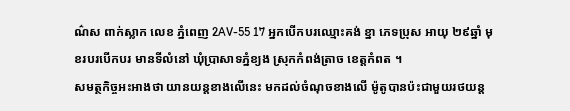ណ៌ស ពាក់ស្លាក លេខ ភ្នំពេញ 2AV-55 17 អ្នកបើកបរឈ្មោះគង់ ខ្នា ភេទប្រុស អាយុ ២៩ឆ្នាំ មុខរបរបើកបរ មានទីលំនៅ ឃុំប្រាសាទភ្នំខ្យង ស្រុកកំពង់ត្រាច ខេត្តកំពត ។
សមត្ថកិច្ចអះអាងថា យានយន្តខាងលើនេះ មកដល់ចំណុចខាងលើ ម៉ូតូបានប៉ះជាមួយរថយន្ត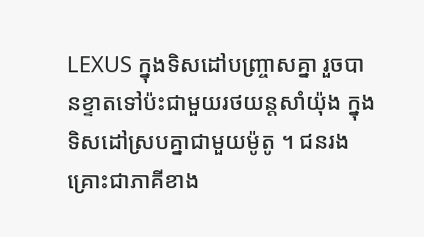LEXUS ក្នុងទិសដៅបញ្ច្រាសគ្នា រួចបានខ្ទាតទៅប៉ះជាមួយរថយន្តសាំយ៉ុង ក្នុងទិសដៅស្របគ្នាជាមួយម៉ូតូ ។ ជនរងគ្រោះជាភាគីខាង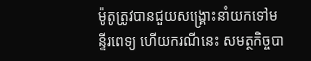ម៉ូតូត្រូវបានជួយសង្គ្រោះនាំយកទៅមន្ទីរពេទ្យ ហើយករណីនេះ សមត្ថកិច្ចបា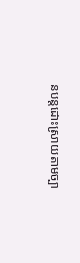នបន្តដោះស្រាយតាមច្បា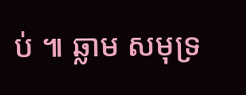ប់ ៕ ឆ្លាម សមុទ្រ